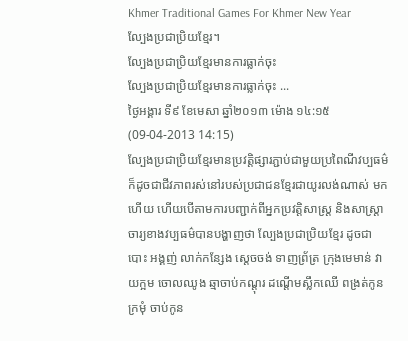Khmer Traditional Games For Khmer New Year
ល្បែងប្រជាប្រិយខ្មែរ។
ល្បែងប្រជាប្រិយខ្មែរមានការធ្លាក់ចុះ
ល្បែងប្រជាប្រិយខ្មែរមានការធ្លាក់ចុះ ...
ថ្ងៃអង្គារ ទី៩ ខែមេសា ឆ្នាំ២០១៣ ម៉ោង ១៤:១៥   (09-04-2013 14:15)
ល្បែងប្រជាប្រិយខ្មែរមានប្រវត្តិផ្សារភ្ជាប់ជាមួយប្រពៃណីវប្បធម៌ ក៏ដូចជាជីវភាពរស់នៅរបស់ប្រជាជនខ្មែរជាយូរលង់ណាស់ មក ហើយ ហើយបើតាមការបញ្ជាក់ពីអ្នកប្រវត្តិសាស្រ្ត និងសាស្រ្តាចារ្យខាងវប្បធម៌បានបង្ហាញថា ល្បែងប្រជាប្រិយខ្មែរ ដូចជា បោះ អង្គញ់ លាក់កន្សែង ស្តេចចង់ ទាញព្រ័ត្រ ក្រុងមេមាន់ វាយក្អម ចោលឈូង ឆ្មាចាប់កណ្តុរ ដណ្តើមស្លឹកឈើ ពង្រត់កូនក្រមុំ ចាប់កូន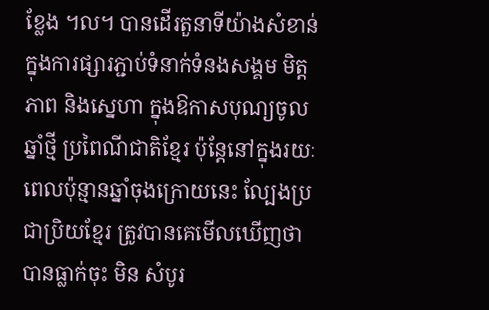ខ្លែង ។ល។ បានដើរតួនាទីយ៉ាងសំខាន់ក្នុងការផ្សារភ្ជាប់ទំនាក់ទំនងសង្គម មិត្តភាព និងសេ្នហា ក្នុងឱកាសបុណ្យចូលឆ្នាំថ្មី ប្រពៃណីជាតិខ្មែរ ប៉ុន្តែនៅក្នុងរយៈពេលប៉ុន្មានឆ្នាំចុងក្រោយនេះ ល្បែងប្រជាប្រិយខ្មែរ ត្រូវបានគេមើលឃើញថា បានធ្លាក់ចុះ មិន សំបូរ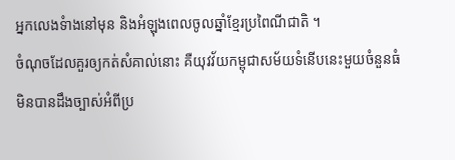អ្នកលេងទំាងនៅមុន និងអំឡុងពេលចូលឆ្នាំខ្មែរប្រពៃណីជាតិ ។
ចំណុចដែលគួរឲ្យកត់សំគាល់នោះ គឺយុវវ័យកម្ពុជាសម័យទំនើបនេះមួយចំនួនធំ មិនបានដឹងច្បាស់អំពីប្រ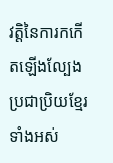វត្តិនៃការកកើតឡើងល្បែងប្រជាប្រិយខ្មែរទាំងអស់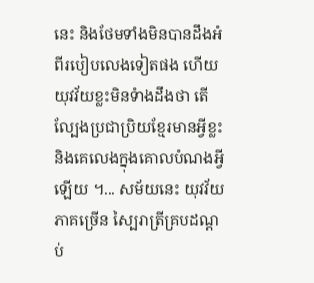នេះ និងថែមទាំងមិនបានដឹងអំពីរបៀបលេងទៀតផង ហើយយុវវ័យខ្លះមិនទំាងដឹងថា តើល្បែងប្រជាប្រិយខ្មែរមានអ្វីខ្លះ និងគេលេងក្នុងគោលបំណងអ្វីឡើយ ។... សម័យនេះ យុវវ័យភាគច្រើន ស្បៃរាត្រីគ្របដណ្តប់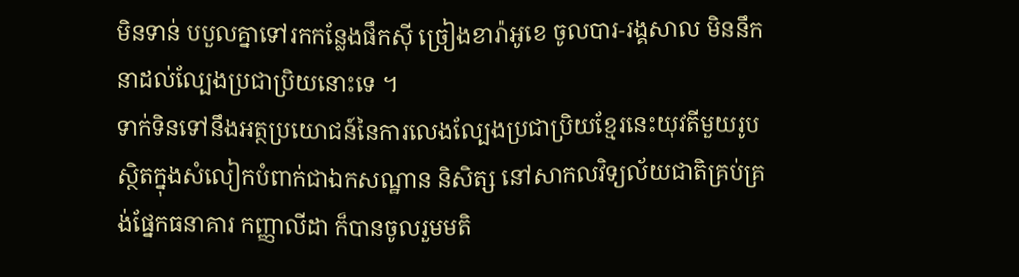មិនទាន់ បបួលគ្នាទៅរកកន្លែងផឹកស៊ី ច្រៀងខារ៉ាអូខេ ចូលបារ-រង្គសាល មិននឹកនាដល់ល្បែងប្រជាប្រិយនោះទេ ។
ទាក់ទិនទៅនឹងអត្ថប្រយោជន៍នៃការលេងល្បែងប្រជាប្រិយខ្មែរនេះយុវតីមួយរូបស្ថិតក្នុងសំលៀកបំពាក់ជាឯកសណ្ឋាន និសិត្ស នៅសាកលវិទ្យល័យជាតិគ្រប់គ្រង់ផ្នែកធនាគារ កញ្ញាលីដា ក៏បានចូលរួមមតិ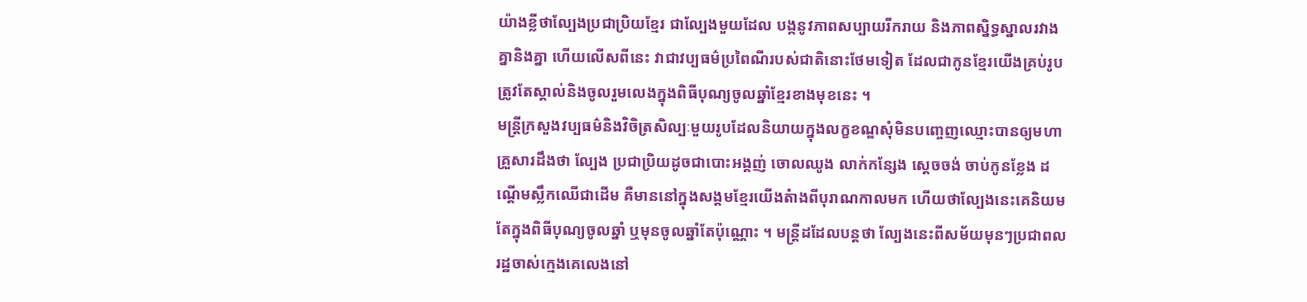យ៉ាងខ្លីថាល្បែងប្រជាប្រិយខ្មែរ ជាល្បែងមួយដែល បង្កនូវភាពសប្បាយរីករាយ និងភាពស្និទ្ធស្នាលរវាងគ្នានិងគ្នា ហើយលើសពីនេះ វាជាវប្បធម៌ប្រពៃណីរបស់ជាតិនោះថែមទៀត ដែលជាកូនខ្មែរយើងគ្រប់រូប ត្រូវតែស្គាល់និងចូលរួមលេងក្នុងពិធីបុណ្យចូលឆ្នាំខ្មែរខាងមុខនេះ ។
មន្រ្តីក្រសួងវប្បធម៌និងវិចិត្រសិល្បៈមួយរូបដែលនិយាយក្នុងលក្ខខណ្ឌសុំមិនបញ្ចេញឈ្មោះបានឲ្យមហាគ្រួសារដឹងថា ល្បែង ប្រជាប្រិយដូចជាបោះអង្គញ់ ចោលឈូង លាក់កន្សែង ស្តេចចង់ ចាប់កូនខ្លែង ដណ្តើមស្លឹកឈើជាដើម គឺមាននៅក្នុងសង្គមខ្មែរយើងតំាងពីបុរាណកាលមក ហើយថាល្បែងនេះគេនិយមតែក្នុងពិធីបុណ្យចូលឆ្នាំ ឬមុនចូលឆ្នាំតែប៉ុណ្ណោះ ។ មន្រ្តីដដែលបន្តថា ល្បែងនេះពីសម័យមុនៗប្រជាពលរដ្ឋចាស់ក្មេងគេលេងនៅ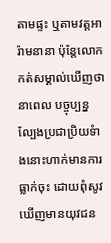តាមផ្ទះ ឬតាមវត្តអារ៉ាមនានា ប៉ុន្តែលោកកត់សម្គាល់ឃើញថា នាពេល បច្ចុប្បន្នល្បែងប្រជាប្រិយទំាងនោះហាក់មានការធ្លាក់ចុះ ដោយពុំសូវឃើញមានយុវជន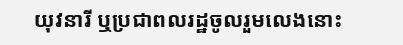យុវនារី ឬប្រជាពលរដ្ឋចូលរួមលេងនោះ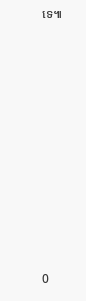ទេ៕












0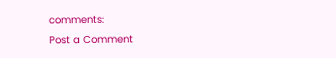comments:
Post a Comment